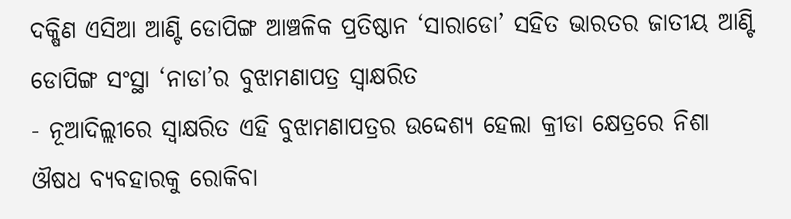ଦକ୍ଷିଣ ଏସିଆ ଆଣ୍ଟି ଡୋପିଙ୍ଗ ଆଞ୍ଚଳିକ ପ୍ରତିଷ୍ଠାନ ‘ସାରାଡୋ’ ସହିତ ଭାରତର ଜାତୀୟ ଆଣ୍ଟି ଡୋପିଙ୍ଗ ସଂସ୍ଥା ‘ନାଡା’ର ବୁଝାମଣାପତ୍ର ସ୍ୱାକ୍ଷରିତ
- ନୂଆଦିଲ୍ଲୀରେ ସ୍ୱାକ୍ଷରିତ ଏହି ବୁଝାମଣାପତ୍ରର ଉଦ୍ଦେଶ୍ୟ ହେଲା କ୍ରୀଡା କ୍ଷେତ୍ରରେ ନିଶା ଔଷଧ ବ୍ୟବହାରକୁ ରୋକିବା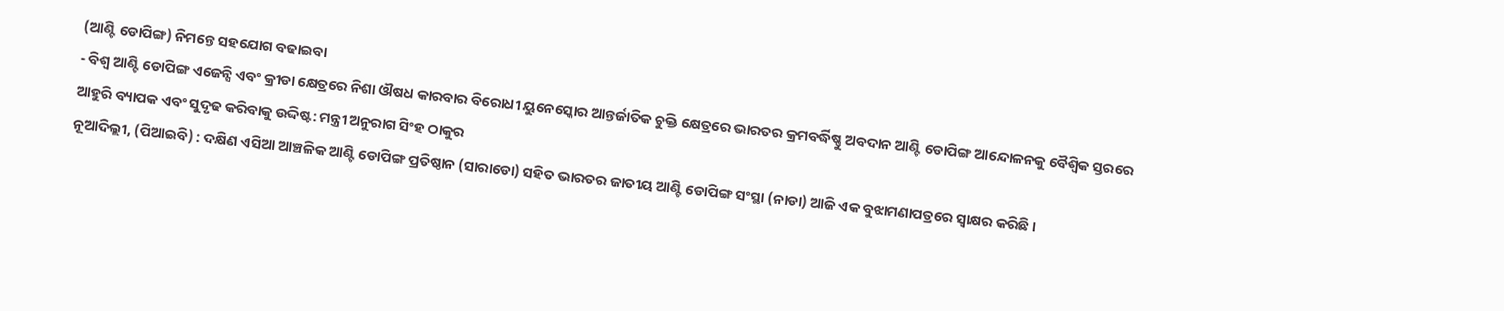(ଆଣ୍ଟି ଡୋପିଙ୍ଗ) ନିମନ୍ତେ ସହଯୋଗ ବଢାଇବା
- ବିଶ୍ୱ ଆଣ୍ଟି ଡୋପିଙ୍ଗ ଏଜେନ୍ସି ଏବଂ କ୍ରୀଡା କ୍ଷେତ୍ରରେ ନିଶା ଔଷଧ କାରବାର ବିରୋଧୀ ୟୁନେସ୍କୋର ଆନ୍ତର୍ଜାତିକ ଚୁକ୍ତି କ୍ଷେତ୍ରରେ ଭାରତର କ୍ରମବର୍ଦ୍ଧିଷ୍ଣୁ ଅବଦାନ ଆଣ୍ଟି ଡୋପିଙ୍ଗ ଆନ୍ଦୋଳନକୁ ବୈଶ୍ୱିକ ସ୍ତରରେ ଆହୁରି ବ୍ୟାପକ ଏବଂ ସୁଦୃଢ କରିବାକୁ ଉଦ୍ଦିଷ୍ଟ: ମନ୍ତ୍ରୀ ଅନୁରାଗ ସିଂହ ଠାକୁର
ନୂଆଦିଲ୍ଲୀ, (ପିଆଇବି) : ଦକ୍ଷିଣ ଏସିଆ ଆଞ୍ଚଳିକ ଆଣ୍ଟି ଡୋପିଙ୍ଗ ପ୍ରତିଷ୍ଠାନ (ସାରାଡୋ) ସହିତ ଭାରତର ଜାତୀୟ ଆଣ୍ଟି ଡୋପିଙ୍ଗ ସଂସ୍ଥା (ନାଡା) ଆଜି ଏକ ବୁଝାମଣାପତ୍ରରେ ସ୍ୱାକ୍ଷର କରିଛି ।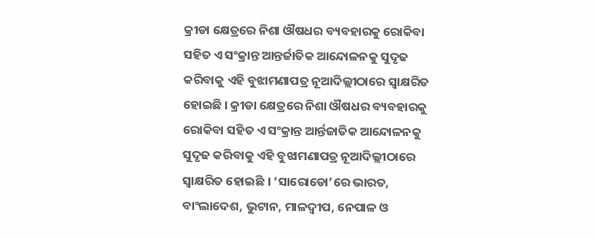କ୍ରୀଡା କ୍ଷେତ୍ରରେ ନିଶା ଔଷଧର ବ୍ୟବହାରକୁ ରୋକିବା ସହିତ ଏ ସଂକ୍ରାନ୍ତ ଆନ୍ତର୍ଜାତିକ ଆନ୍ଦୋଳନକୁ ସୁଦୃଢ କରିବାକୁ ଏହି ବୁଝାମଣାପତ୍ର ନୂଆଦିଲ୍ଲୀଠାରେ ସ୍ୱାକ୍ଷରିତ ହୋଇଛି । କ୍ରୀଡା କ୍ଷେତ୍ରରେ ନିଶା ଔଷଧର ବ୍ୟବହାରକୁ ରୋକିବା ସହିତ ଏ ସଂକ୍ରାନ୍ତ ଆର୍ନ୍ତଜାତିକ ଆନ୍ଦୋଳନକୁ ସୁଦୃଢ କରିବାକୁ ଏହି ବୁଝାମଣାପତ୍ର ନୂଆଦିଲ୍ଲୀଠାରେ ସ୍ୱାକ୍ଷରିତ ହୋଇଛି । ‘ସାରୋଡୋ’ରେ ଭାରତ, ବାଂଲାଦେଶ, ଭୁଟାନ, ମାଳଦ୍ୱୀପ, ନେପାଳ ଓ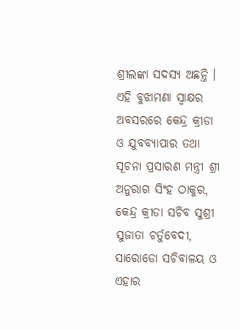ଶ୍ରୀଲଙ୍କା ସଦସ୍ୟ ଅଛନ୍ତି ।
ଏହି ବୁଝାମଣା ସ୍ୱାକ୍ଷର ଅବସରରେ କେନ୍ଦ୍ର କ୍ରୀଡା ଓ ଯୁବବ୍ୟାପାର ତଥା ସୂଚନା ପ୍ରସାରଣ ମନ୍ତ୍ରୀ ଶ୍ରୀ ଅନୁରାଗ ସିଂହ ଠାକୁର, କେନ୍ଦ୍ର କ୍ରୀଡା ସଚିବ ସୁଶ୍ରୀ ସୁଜାତା ଚର୍ତୁବେଦୀ, ସାରୋଡୋ ସଚିବାଳୟ ଓ ଏହାର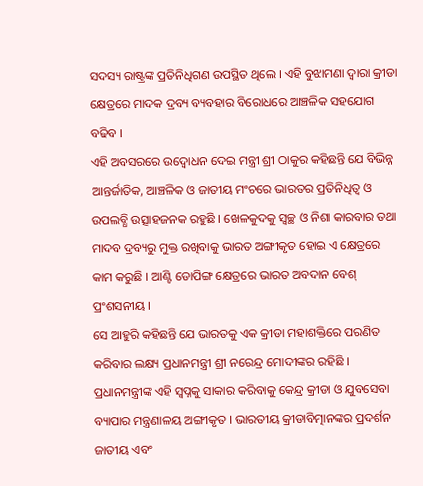ସଦସ୍ୟ ରାଷ୍ଟ୍ରଙ୍କ ପ୍ରତିନିଧିଗଣ ଉପସ୍ଥିତ ଥିଲେ । ଏହି ବୁଝାମଣା ଦ୍ୱାରା କ୍ରୀଡା କ୍ଷେତ୍ରରେ ମାଦକ ଦ୍ରବ୍ୟ ବ୍ୟବହାର ବିରୋଧରେ ଆଞ୍ଚଳିକ ସହଯୋଗ ବଢିବ ।
ଏହି ଅବସରରେ ଉଦ୍ବୋଧନ ଦେଇ ମନ୍ତ୍ରୀ ଶ୍ରୀ ଠାକୁର କହିଛନ୍ତି ଯେ ବିଭିନ୍ନ ଆନ୍ତର୍ଜାତିକ, ଆଞ୍ଚଳିକ ଓ ଜାତୀୟ ମଂଚରେ ଭାରତର ପ୍ରତିନିଧିତ୍ୱ ଓ ଉପଲବ୍ଧି ଉତ୍ସାହଜନକ ରହୁଛି । ଖେଳକୁଦକୁ ସ୍ୱଚ୍ଛ ଓ ନିଶା କାରବାର ତଥା ମାଦବ ଦ୍ରବ୍ୟରୁ ମୁକ୍ତ ରଖିବାକୁ ଭାରତ ଅଙ୍ଗୀକୃତ ହୋଇ ଏ କ୍ଷେତ୍ରରେ କାମ କରୁଛି । ଆଣ୍ଟି ଡୋପିଙ୍ଗ କ୍ଷେତ୍ରରେ ଭାରତ ଅବଦାନ ବେଶ୍ ପ୍ରଂଶସନୀୟ ।
ସେ ଆହୁରି କହିଛନ୍ତି ଯେ ଭାରତକୁ ଏକ କ୍ରୀଡା ମହାଶକ୍ତିରେ ପରଣିତ କରିବାର ଲକ୍ଷ୍ୟ ପ୍ରଧାନମନ୍ତ୍ରୀ ଶ୍ରୀ ନରେନ୍ଦ୍ର ମୋଦୀଙ୍କର ରହିଛି । ପ୍ରଧାନମନ୍ତ୍ରୀଙ୍କ ଏହି ସ୍ୱପ୍ନକୁ ସାକାର କରିବାକୁ କେନ୍ଦ୍ର କ୍ରୀଡା ଓ ଯୁବସେବା ବ୍ୟାପାର ମନ୍ତ୍ରଣାଳୟ ଅଙ୍ଗୀକୃତ । ଭାରତୀୟ କ୍ରୀଡାବିତ୍ମାନଙ୍କର ପ୍ରଦର୍ଶନ ଜାତୀୟ ଏବଂ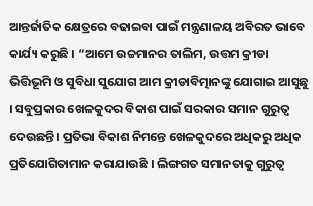ଆନ୍ତର୍ଜାତିକ କ୍ଷେତ୍ରରେ ବଢାଇବା ପାଇଁ ମନ୍ତ୍ରଣାଳୟ ଅବିରତ ଭାବେ କାର୍ଯ୍ୟ କରୁଛି । “ଆମେ ଉଚ୍ଚମାନର ତାଲିମ, ଉତ୍ତମ କ୍ରୀଡା ଭିତ୍ତିଭୂମି ଓ ସୁବିଧା ସୁଯୋଗ ଆମ କ୍ରୀଡାବିତ୍ମାନଙ୍କୁ ଯୋଗାଇ ଆସୁଛୁ । ସବୁପ୍ରକାର ଖେଳକୁଦର ବିକାଶ ପାଇଁ ସରକାର ସମାନ ଗୁରୁତ୍ୱ ଦେଉଛନ୍ତି । ପ୍ରତିଭା ବିକାଶ ନିମନ୍ତେ ଖେଳକୁଦରେ ଅଧିକରୁ ଅଧିକ ପ୍ରତିଯୋଗିତାମାନ କରାଯାଉଛି । ଲିଙ୍ଗଗତ ସମାନତାକୁ ଗୁରୁତ୍ୱ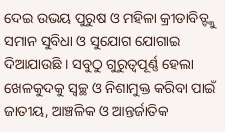ଦେଇ ଉଭୟ ପୁରୁଷ ଓ ମହିଳା କ୍ରୀଡାବିତ୍ଙ୍କୁ ସମାନ ସୁବିଧା ଓ ସୁଯୋଗ ଯୋଗାଇ ଦିଆଯାଉଛି । ସବୁଠୁ ଗୁରୁତ୍ୱପୂର୍ଣ୍ଣ ହେଲା ଖେଳକୁଦକୁ ସ୍ୱଚ୍ଛ ଓ ନିଶାମୁକ୍ତ କରିବା ପାଇଁ ଜାତୀୟ, ଆଞ୍ଚଳିକ ଓ ଆନ୍ତର୍ଜାତିକ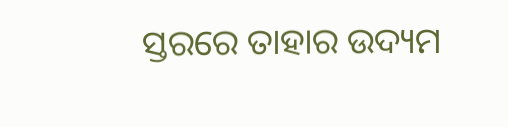ସ୍ତରରେ ତାହାର ଉଦ୍ୟମ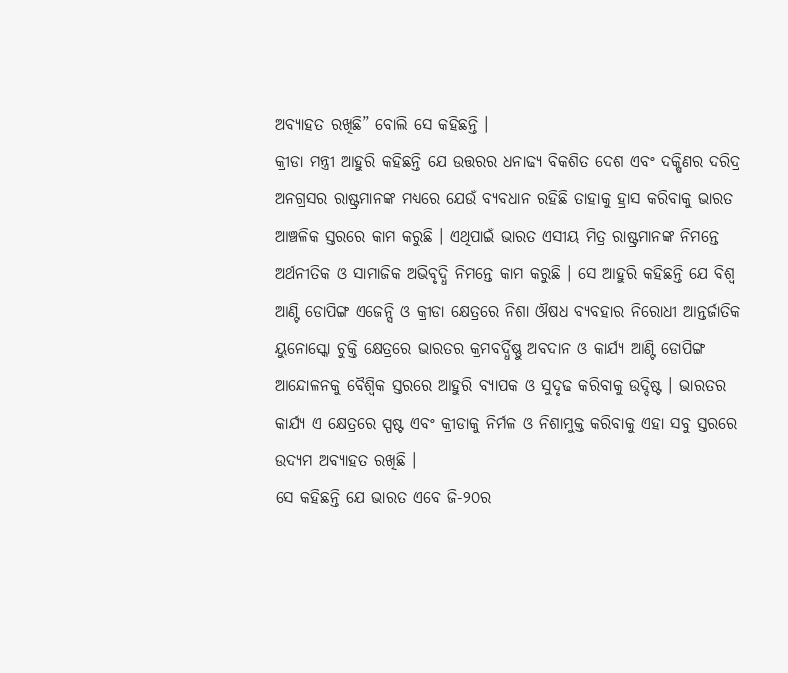ଅବ୍ୟାହତ ରଖିଛି” ବୋଲି ସେ କହିଛନ୍ତି ।
କ୍ରୀଡା ମନ୍ତ୍ରୀ ଆହୁରି କହିଛନ୍ତି ଯେ ଉତ୍ତରର ଧନାଢ୍ୟ ବିକଶିତ ଦେଶ ଏବଂ ଦକ୍ଷିଣର ଦରିଦ୍ର ଅନଗ୍ରସର ରାଷ୍ଟ୍ରମାନଙ୍କ ମଧ୍ୟରେ ଯେଉଁ ବ୍ୟବଧାନ ରହିଛି ତାହାକୁ ହ୍ରାସ କରିବାକୁ ଭାରତ ଆଞ୍ଚଳିକ ସ୍ତରରେ କାମ କରୁଛି । ଏଥିପାଇଁ ଭାରତ ଏସୀୟ ମିତ୍ର ରାଷ୍ଟ୍ରମାନଙ୍କ ନିମନ୍ତେ ଅର୍ଥନୀତିକ ଓ ସାମାଜିକ ଅଭିବୃଦ୍ଧି ନିମନ୍ତେ କାମ କରୁଛି । ସେ ଆହୁରି କହିଛନ୍ତି ଯେ ବିଶ୍ୱ ଆଣ୍ଟି ଡୋପିଙ୍ଗ ଏଜେନ୍ସି ଓ କ୍ରୀଡା କ୍ଷେତ୍ରରେ ନିଶା ଔଷଧ ବ୍ୟବହାର ନିରୋଧୀ ଆନ୍ତର୍ଜାତିକ ୟୁନୋସ୍କୋ ଚୁକ୍ତି କ୍ଷେତ୍ରରେ ଭାରତର କ୍ରମବର୍ଦ୍ଧିଷ୍ଣୁ ଅବଦାନ ଓ କାର୍ଯ୍ୟ ଆଣ୍ଟି ଡୋପିଙ୍ଗ ଆନ୍ଦୋଳନକୁ ବୈଶ୍ୱିକ ସ୍ତରରେ ଆହୁରି ବ୍ୟାପକ ଓ ସୁଦୃଢ କରିବାକୁ ଉଦ୍ଦିଷ୍ଟ । ଭାରତର କାର୍ଯ୍ୟ ଏ କ୍ଷେତ୍ରରେ ସ୍ପଷ୍ଟ ଏବଂ କ୍ରୀଡାକୁ ନିର୍ମଳ ଓ ନିଶାମୁକ୍ତ କରିବାକୁ ଏହା ସବୁ ସ୍ତରରେ ଉଦ୍ୟମ ଅବ୍ୟାହତ ରଖିଛି ।
ସେ କହିଛନ୍ତି ଯେ ଭାରତ ଏବେ ଜି-୨୦ର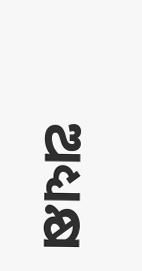ଅଧ୍ୟକ୍ଷ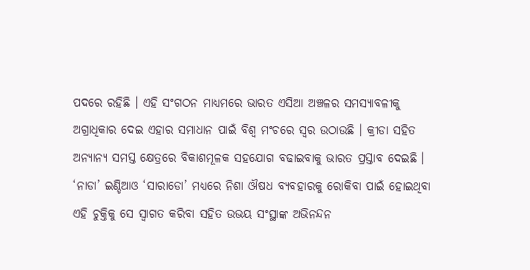ପଦରେ ରହିଛି । ଏହି ସଂଗଠନ ମାଧ୍ୟମରେ ଭାରତ ଏସିଆ ଅଞ୍ଚଳର ସମସ୍ୟାବଳୀକୁ ଅଗ୍ରାଧିକାର ଦେଇ ଏହାର ସମାଧାନ ପାଇଁ ବିଶ୍ୱ ମଂଚରେ ସ୍ୱର ଉଠାଉଛି । କ୍ରୀଡା ସହିତ ଅନ୍ୟାନ୍ୟ ସମସ୍ତ କ୍ଷେତ୍ରରେ ବିକାଶମୂଳକ ସହଯୋଗ ବଢାଇବାକୁ ଭାରତ ପ୍ରସ୍ତାବ ଦେଇଛି । ‘ନାଡା’ ଇଣ୍ଡିଆଓ ‘ସାରାଡୋ’ ମଧ୍ୟରେ ନିଶା ଔଷଧ ବ୍ୟବହାରକୁ ରୋକିବା ପାଇଁ ହୋଇଥିବା ଏହି ଚୁକ୍ତିକୁ ସେ ସ୍ୱାଗତ କରିବା ସହିତ ଉଭୟ ସଂସ୍ଥାଙ୍କ ଅଭିନନ୍ଦନ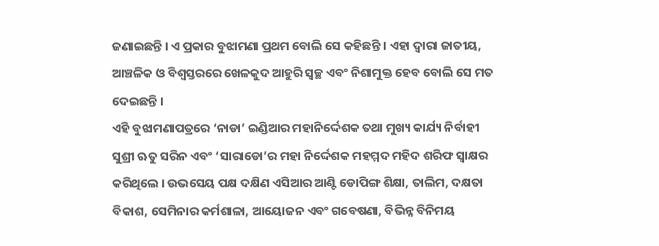ଜଣାଇଛନ୍ତି । ଏ ପ୍ରକାର ବୁଝାମଣା ପ୍ରଥମ ବୋଲି ସେ କହିଛନ୍ତି । ଏହା ଦ୍ୱାରା ଜାତୀୟ, ଆଞ୍ଚଳିକ ଓ ବିଶ୍ୱସ୍ତରରେ ଖେଳକୁଦ ଆହୁରି ସ୍ୱଚ୍ଛ ଏବଂ ନିଶାମୁକ୍ତ ହେବ ବୋଲି ସେ ମତ ଦେଇଛନ୍ତି ।
ଏହି ବୁଝାମଣାପତ୍ରରେ ‘ନାଡା’ ଇଣ୍ଡିଆର ମହାନିର୍ଦ୍ଦେଶକ ତଥା ମୁଖ୍ୟ କାର୍ଯ୍ୟ ନିର୍ବାହୀ ସୁଶ୍ରୀ ଋତୁ ସରିନ ଏବଂ ‘ସାରାଡୋ’ର ମହା ନିର୍ଦ୍ଦେଶକ ମହମ୍ମଦ ମହିଦ ଶରିଫ ସ୍ୱାକ୍ଷର କରିଥିଲେ । ଉଭସେୟ ପକ୍ଷ ଦକ୍ଷିଣ ଏସିଆର ଆଣ୍ଟି ଡୋପିଙ୍ଗ ଶିକ୍ଷା, ତାଲିମ, ଦକ୍ଷତା ବିକାଶ, ସେମିନାର କର୍ମଶାଳା, ଆୟୋଜନ ଏବଂ ଗବେଷଣା, ବିଭିନ୍ନ ବିନିମୟ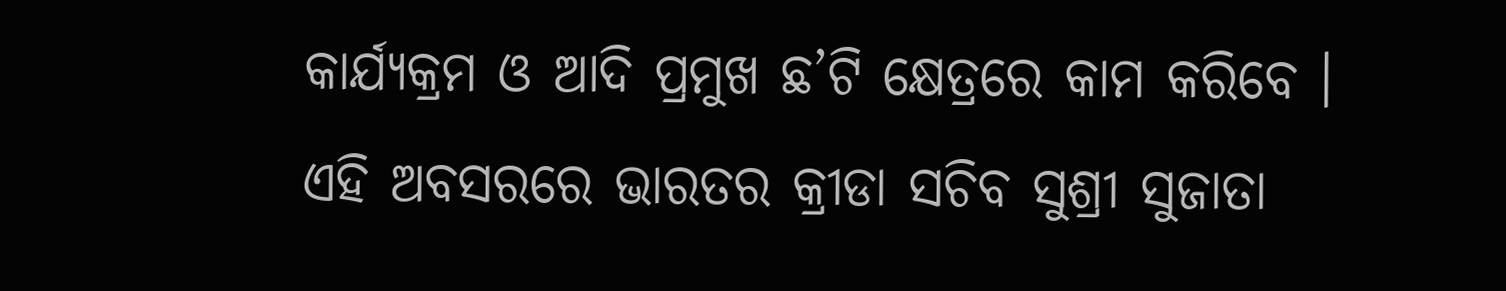କାର୍ଯ୍ୟକ୍ରମ ଓ ଆଦି ପ୍ରମୁଖ ଛ’ଟି କ୍ଷେତ୍ରରେ କାମ କରିବେ ।
ଏହି ଅବସରରେ ଭାରତର କ୍ରୀଡା ସଚିବ ସୁଶ୍ରୀ ସୁଜାତା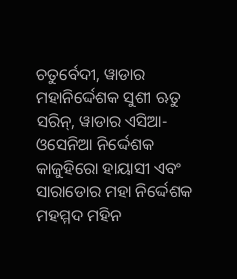ଚତୁର୍ବେଦୀ, ୱାଡାର ମହାନିର୍ଦ୍ଦେଶକ ସୁଶୀ ଋତୁ ସରିନ୍, ୱାଡାର ଏସିଆ-ଓସେନିଆ ନିର୍ଦ୍ଦେଶକ କାଜୁହିରୋ ହାୟାସୀ ଏବଂ ସାରାଡୋର ମହା ନିର୍ଦ୍ଦେଶକ ମହମ୍ମଦ ମହିନ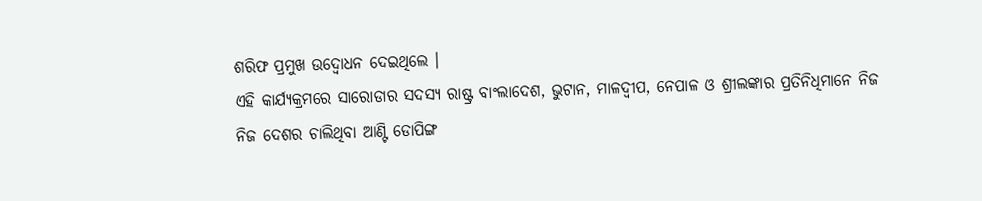ଶରିଫ ପ୍ରମୁଖ ଉଦ୍ବୋଧନ ଦେଇଥିଲେ ।
ଏହି କାର୍ଯ୍ୟକ୍ରମରେ ସାରୋଡାର ସଦସ୍ୟ ରାଷ୍ଟ୍ର ବାଂଲାଦେଶ, ଭୁଟାନ, ମାଳଦ୍ୱୀପ, ନେପାଳ ଓ ଶ୍ରୀଲଙ୍କାର ପ୍ରତିନିଧିମାନେ ନିଜ ନିଜ ଦେଶର ଚାଲିଥିବା ଆଣ୍ଟି ଡୋପିଙ୍ଗ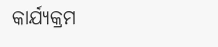କାର୍ଯ୍ୟକ୍ରମ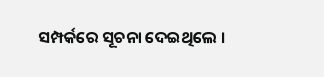ସମ୍ପର୍କରେ ସୂଚନା ଦେଇଥିଲେ ।